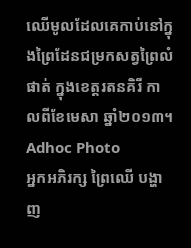ឈើមូលដែលគេកាប់នៅក្នុងព្រៃដែនជម្រកសត្វព្រៃលំផាត់ ក្នុងខេត្តរតនគិរី កាលពីខែមេសា ឆ្នាំ២០១៣។
Adhoc Photo
អ្នកអភិរក្ស ព្រៃឈើ បង្ហាញ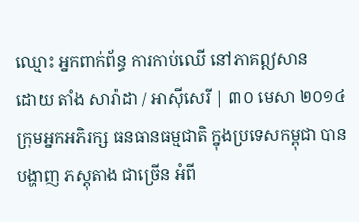ឈ្មោះ អ្នកពាក់ព័ន្ធ ការកាប់ឈើ នៅភាគឦសាន
ដោយ តាំង សារ៉ាដា / អាស៊ីសេរី | ៣០ មេសា ២០១៤
ក្រុមអ្នកអភិរក្ស ធនធានធម្មជាតិ ក្នុងប្រទេសកម្ពុជា បានបង្ហាញ ភស្តុតាង ជាច្រើន អំពី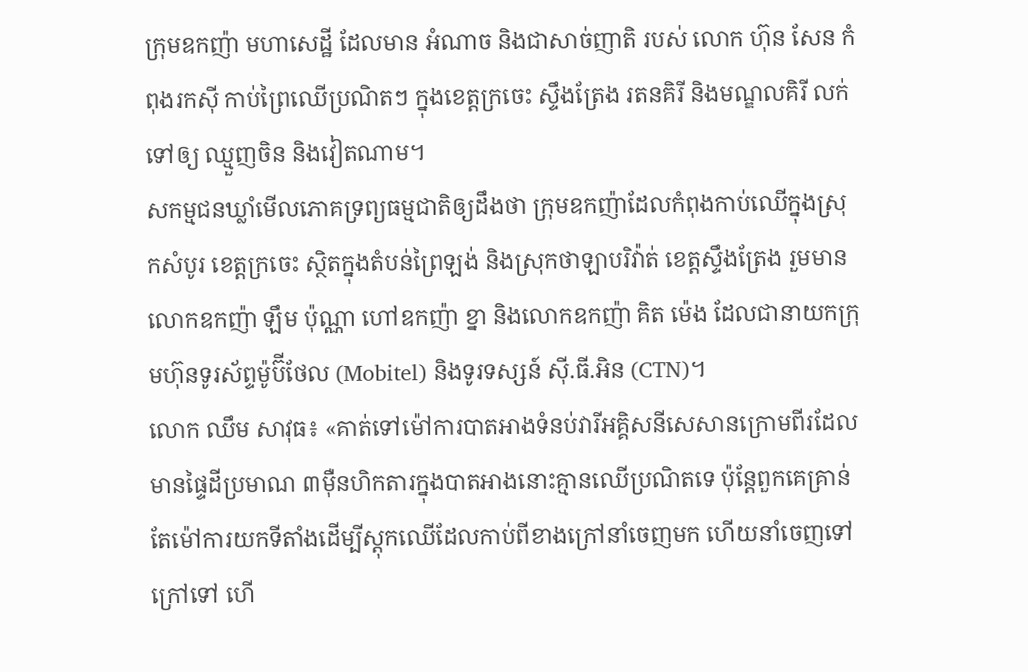ក្រុមឧកញ៉ា មហាសេដ្ឋី ដែលមាន អំណាច និងជាសាច់ញាតិ របស់ លោក ហ៊ុន សែន កំពុងរកស៊ី កាប់ព្រៃឈើប្រណិតៗ ក្នុងខេត្តក្រចេះ ស្ទឹងត្រែង រតនគិរី និងមណ្ឌលគិរី លក់ទៅឲ្យ ឈ្មួញចិន និងវៀតណាម។
សកម្មជនឃ្លាំមើលភោគទ្រព្យធម្មជាតិឲ្យដឹងថា ក្រុមឧកញ៉ាដែលកំពុងកាប់ឈើក្នុងស្រុកសំបូរ ខេត្តក្រចេះ ស្ថិតក្នុងតំបន់ព្រៃឡង់ និងស្រុកថាឡាបរិវ៉ាត់ ខេត្តស្ទឹងត្រែង រួមមានលោកឧកញ៉ា ឡឹម ប៉ុណ្ណា ហៅឧកញ៉ា ខ្នា និងលោកឧកញ៉ា គិត ម៉េង ដែលជានាយកក្រុមហ៊ុនទូរស័ព្ទម៉ូប៊ីថែល (Mobitel) និងទូរទស្សន៍ ស៊ី.ធី.អិន (CTN)។
លោក ឈឹម សាវុធ៖ «គាត់ទៅម៉ៅការបាតអាងទំនប់វារីអគ្គិសនីសេសានក្រោមពីរដែលមានផ្ទៃដីប្រមាណ ៣ម៉ឺនហិកតារក្នុងបាតអាងនោះគ្មានឈើប្រណិតទេ ប៉ុន្តែពួកគេគ្រាន់តែម៉ៅការយកទីតាំងដើម្បីស្តុកឈើដែលកាប់ពីខាងក្រៅនាំចេញមក ហើយនាំចេញទៅក្រៅទៅ ហើ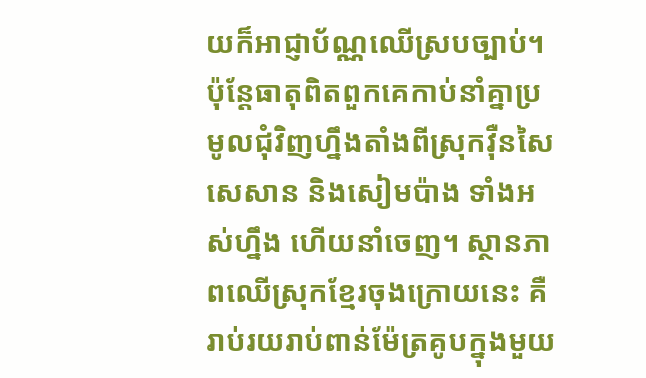យក៏អាជ្ញាប័ណ្ណឈើស្របច្បាប់។ ប៉ុន្តែធាតុពិតពួកគេកាប់នាំគ្នាប្រមូលជុំវិញហ្នឹងតាំងពីស្រុកវ៉ឺនសៃ សេសាន និងសៀមប៉ាង ទាំងអស់ហ្នឹង ហើយនាំចេញ។ ស្ថានភាពឈើស្រុកខ្មែរចុងក្រោយនេះ គឺរាប់រយរាប់ពាន់ម៉ែត្រគូបក្នុងមួយ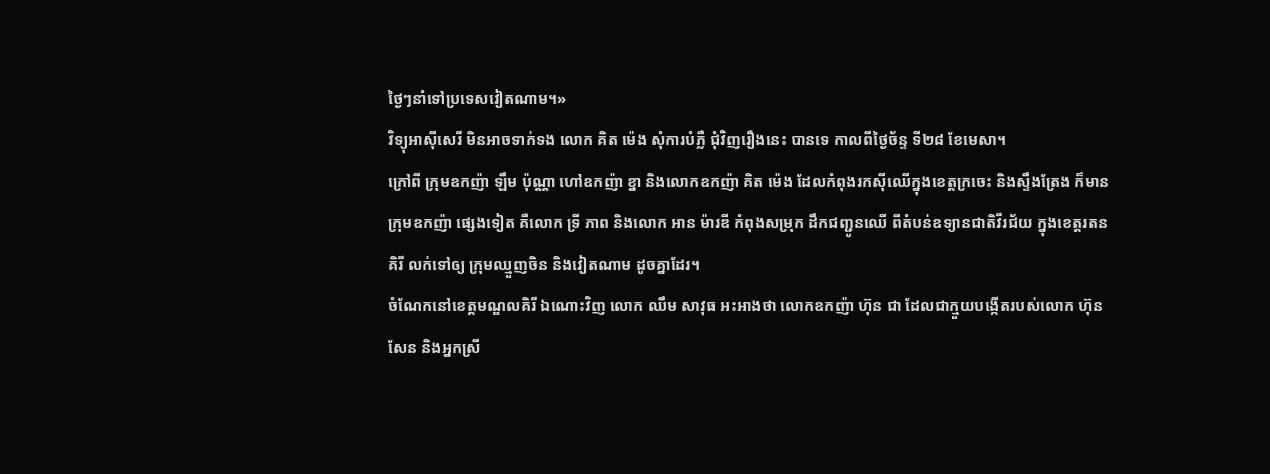ថ្ងៃៗនាំទៅប្រទេសវៀតណាម។»
វិទ្យុអាស៊ីសេរី មិនអាចទាក់ទង លោក គិត ម៉េង សុំការបំភ្លឺ ជុំវិញរឿងនេះ បានទេ កាលពីថ្ងៃច័ន្ទ ទី២៨ ខែមេសា។
ក្រៅពី ក្រុមឧកញ៉ា ឡឹម ប៉ុណ្ណា ហៅឧកញ៉ា ខ្នា និងលោកឧកញ៉ា គិត ម៉េង ដែលកំពុងរកស៊ីឈើក្នុងខេត្តក្រចេះ និងស្ទឹងត្រែង ក៏មានក្រុមឧកញ៉ា ផ្សេងទៀត គឺលោក ទ្រី ភាព និងលោក អាន ម៉ារឌី កំពុងសម្រុក ដឹកជញ្ជូនឈើ ពីតំបន់ឧទ្យានជាតិវីរជ័យ ក្នុងខេត្តរតនគិរី លក់ទៅឲ្យ ក្រុមឈ្មួញចិន និងវៀតណាម ដូចគ្នាដែរ។
ចំណែកនៅខេត្តមណ្ឌលគិរី ឯណោះវិញ លោក ឈឹម សាវុធ អះអាងថា លោកឧកញ៉ា ហ៊ុន ជា ដែលជាក្មួយបង្កើតរបស់លោក ហ៊ុន សែន និងអ្នកស្រី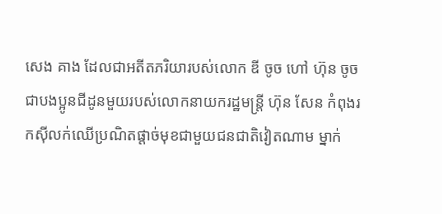សេង គាង ដែលជាអតីតភរិយារបស់លោក ឌី ចូច ហៅ ហ៊ុន ចូច ជាបងប្អូនជីដូនមួយរបស់លោកនាយករដ្ឋមន្ត្រី ហ៊ុន សែន កំពុងរកស៊ីលក់ឈើប្រណិតផ្ដាច់មុខជាមួយជនជាតិវៀតណាម ម្នាក់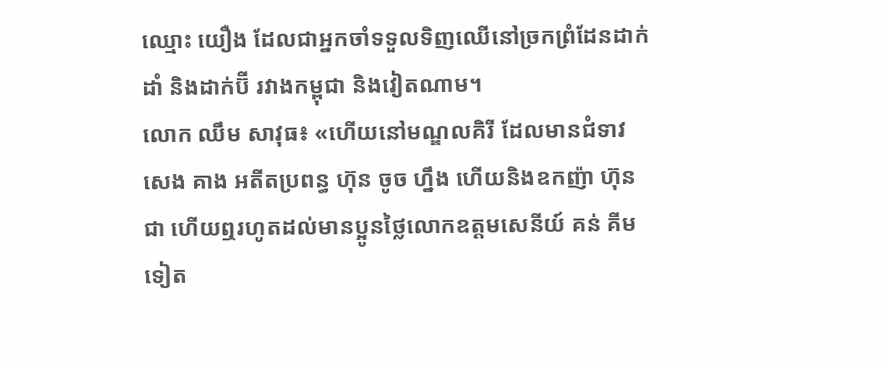ឈ្មោះ យឿង ដែលជាអ្នកចាំទទួលទិញឈើនៅច្រកព្រំដែនដាក់ដាំ និងដាក់ប៊ី រវាងកម្ពុជា និងវៀតណាម។
លោក ឈឹម សាវុធ៖ «ហើយនៅមណ្ឌលគិរី ដែលមានជំទាវ សេង គាង អតីតប្រពន្ធ ហ៊ុន ចូច ហ្នឹង ហើយនិងឧកញ៉ា ហ៊ុន ជា ហើយឮរហូតដល់មានប្អូនថ្លៃលោកឧត្ដមសេនីយ៍ គន់ គីម ទៀត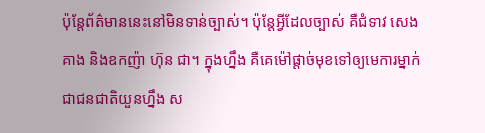ប៉ុន្តែព័ត៌មាននេះនៅមិនទាន់ច្បាស់។ ប៉ុន្តែអ្វីដែលច្បាស់ គឺជំទាវ សេង គាង និងឧកញ៉ា ហ៊ុន ជា។ ក្នុងហ្នឹង គឺគេម៉ៅផ្ដាច់មុខទៅឲ្យមេការម្នាក់ជាជនជាតិយួនហ្នឹង ស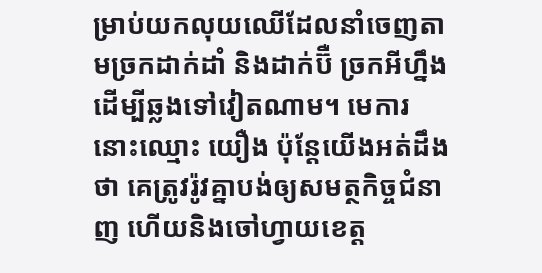ម្រាប់យកលុយឈើដែលនាំចេញតាមច្រកដាក់ដាំ និងដាក់ប៊ឺ ច្រកអីហ្នឹង ដើម្បីឆ្លងទៅវៀតណាម។ មេការនោះឈ្មោះ យឿង ប៉ុន្តែយើងអត់ដឹងថា គេត្រូវរ៉ូវគ្នាបង់ឲ្យសមត្ថកិច្ចជំនាញ ហើយនិងចៅហ្វាយខេត្ត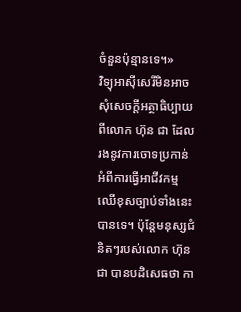ចំនួនប៉ុន្មានទេ។»
វិទ្យុអាស៊ីសេរីមិនអាចសុំសេចក្ដីអត្ថាធិប្បាយពីលោក ហ៊ុន ជា ដែលរងនូវការចោទប្រកាន់អំពីការធ្វើអាជីវកម្មឈើខុសច្បាប់ទាំងនេះបានទេ។ ប៉ុន្តែមនុស្សជំនិតៗរបស់លោក ហ៊ុន ជា បានបដិសេធថា កា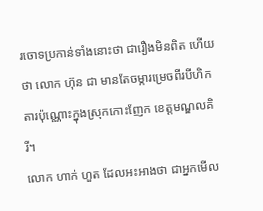រចោទប្រកាន់ទាំងនោះថា ជារឿងមិនពិត ហើយថា លោក ហ៊ុន ជា មានតែចម្ការម្រេចពីរបីហិកតារប៉ុណ្ណោះក្នុងស្រុកកោះញែក ខេត្តមណ្ឌលគិរី។
លោក ហាក់ ហួត ដែលអះអាងថា ជាអ្នកមើល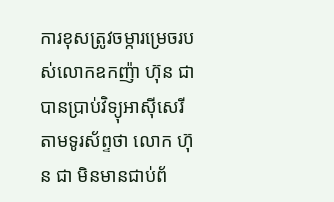ការខុសត្រូវចម្ការម្រេចរបស់លោកឧកញ៉ា ហ៊ុន ជា បានប្រាប់វិទ្យុអាស៊ីសេរី តាមទូរស័ព្ទថា លោក ហ៊ុន ជា មិនមានជាប់ព័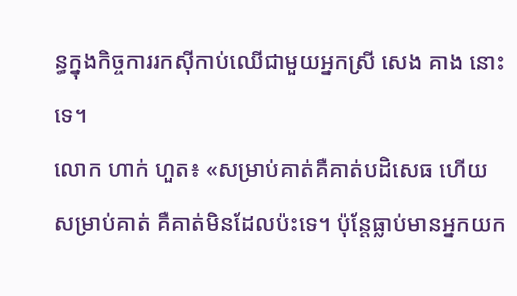ន្ធក្នុងកិច្ចការរកស៊ីកាប់ឈើជាមួយអ្នកស្រី សេង គាង នោះទេ។
លោក ហាក់ ហួត៖ «សម្រាប់គាត់គឺគាត់បដិសេធ ហើយសម្រាប់គាត់ គឺគាត់មិនដែលប៉ះទេ។ ប៉ុន្តែធ្លាប់មានអ្នកយក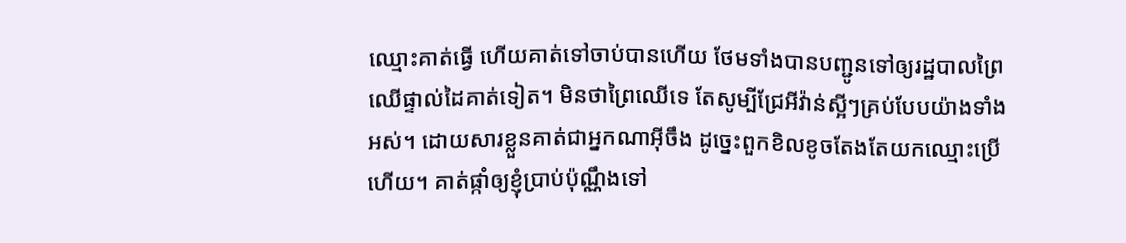ឈ្មោះគាត់ធ្វើ ហើយគាត់ទៅចាប់បានហើយ ថែមទាំងបានបញ្ជូនទៅឲ្យរដ្ឋបាលព្រៃឈើផ្ទាល់ដៃគាត់ទៀត។ មិនថាព្រៃឈើទេ តែសូម្បីជ្រែអីវ៉ាន់ស្អីៗគ្រប់បែបយ៉ាងទាំងអស់។ ដោយសារខ្លួនគាត់ជាអ្នកណាអ៊ីចឹង ដូច្នេះពួកខិលខូចតែងតែយកឈ្មោះប្រើហើយ។ គាត់ផ្កាំឲ្យខ្ញុំប្រាប់ប៉ុណ្ណឹងទៅ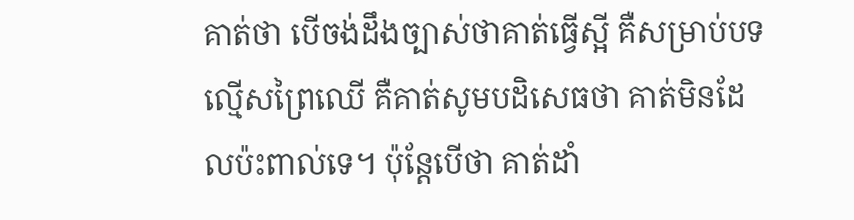គាត់ថា បើចង់ដឹងច្បាស់ថាគាត់ធ្វើស្អី គឺសម្រាប់បទល្មើសព្រៃឈើ គឺគាត់សូមបដិសេធថា គាត់មិនដែលប៉ះពាល់ទេ។ ប៉ុន្តែបើថា គាត់ដាំ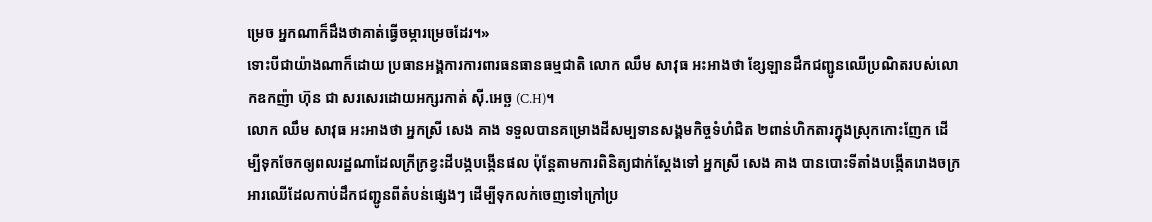ម្រេច អ្នកណាក៏ដឹងថាគាត់ធ្វើចម្ការម្រេចដែរ។»
ទោះបីជាយ៉ាងណាក៏ដោយ ប្រធានអង្គការការពារធនធានធម្មជាតិ លោក ឈឹម សាវុធ អះអាងថា ខ្សែឡានដឹកជញ្ជូនឈើប្រណិតរបស់លោកឧកញ៉ា ហ៊ុន ជា សរសេរដោយអក្សរកាត់ ស៊ី.អេច្ឆ (C.H)។
លោក ឈឹម សាវុធ អះអាងថា អ្នកស្រី សេង គាង ទទួលបានគម្រោងដីសម្បទានសង្គមកិច្ចទំហំជិត ២ពាន់ហិកតារក្នុងស្រុកកោះញែក ដើម្បីទុកចែកឲ្យពលរដ្ឋណាដែលក្រីក្រខ្វះដីបង្កបង្កើនផល ប៉ុន្តែតាមការពិនិត្យជាក់ស្ដែងទៅ អ្នកស្រី សេង គាង បានបោះទីតាំងបង្កើតរោងចក្រអារឈើដែលកាប់ដឹកជញ្ជូនពីតំបន់ផ្សេងៗ ដើម្បីទុកលក់ចេញទៅក្រៅប្រ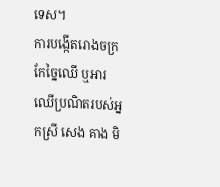ទេស។
ការបង្កើតរោងចក្រកែច្នៃឈើ ឬអារឈើប្រណិតរបស់អ្នកស្រី សេង គាង មិ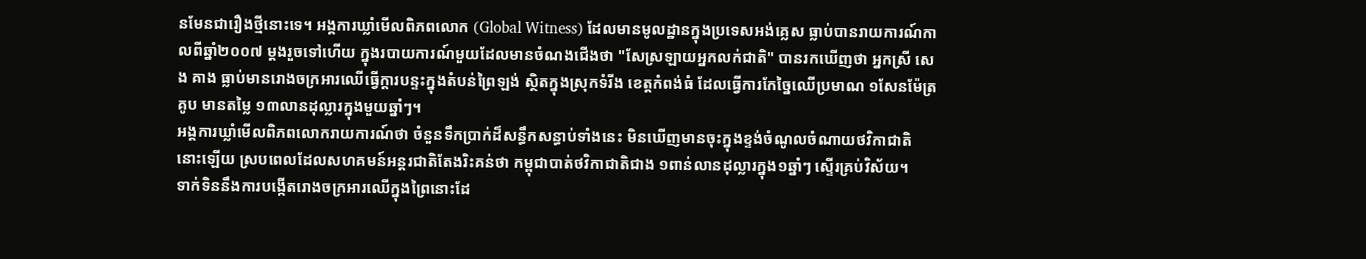នមែនជារឿងថ្មីនោះទេ។ អង្គការឃ្លាំមើលពិភពលោក (Global Witness) ដែលមានមូលដ្ឋានក្នុងប្រទេសអង់គ្លេស ធ្លាប់បានរាយការណ៍កាលពីឆ្នាំ២០០៧ ម្ដងរួចទៅហើយ ក្នុងរបាយការណ៍មួយដែលមានចំណងជើងថា "សែស្រឡាយអ្នកលក់ជាតិ" បានរកឃើញថា អ្នកស្រី សេង គាង ធ្លាប់មានរោងចក្រអារឈើធ្វើក្ដារបន្ទះក្នុងតំបន់ព្រៃឡង់ ស្ថិតក្នុងស្រុកទំរីង ខេត្តកំពង់ធំ ដែលធ្វើការកែច្នៃឈើប្រមាណ ១សែនម៉ែត្រគូប មានតម្លៃ ១៣លានដុល្លារក្នុងមួយឆ្នាំៗ។
អង្គការឃ្លាំមើលពិភពលោករាយការណ៍ថា ចំនួនទឹកប្រាក់ដ៏សន្ធឹកសន្ធាប់ទាំងនេះ មិនឃើញមានចុះក្នុងខ្ទង់ចំណូលចំណាយថវិកាជាតិនោះឡើយ ស្របពេលដែលសហគមន៍អន្តរជាតិតែងរិះគន់ថា កម្ពុជាបាត់ថវិកាជាតិជាង ១ពាន់លានដុល្លារក្នុង១ឆ្នាំៗ ស្ទើរគ្រប់វិស័យ។
ទាក់ទិននឹងការបង្កើតរោងចក្រអារឈើក្នុងព្រៃនោះដែ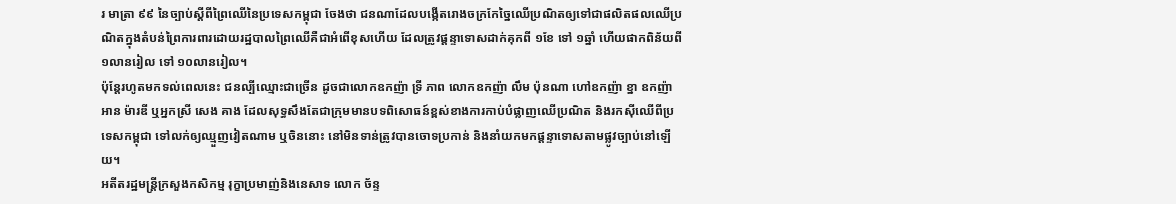រ មាត្រា ៩៩ នៃច្បាប់ស្ដីពីព្រៃឈើនៃប្រទេសកម្ពុជា ចែងថា ជនណាដែលបង្កើតរោងចក្រកែច្នៃឈើប្រណិតឲ្យទៅជាផលិតផលឈើប្រណិតក្នុងតំបន់ព្រៃការពារដោយរដ្ឋបាលព្រៃឈើគឺជាអំពើខុសហើយ ដែលត្រូវផ្ដន្ទាទោសដាក់គុកពី ១ខែ ទៅ ១ឆ្នាំ ហើយផាកពិន័យពី ១លានរៀល ទៅ ១០លានរៀល។
ប៉ុន្តែរហូតមកទល់ពេលនេះ ជនល្បីឈ្មោះជាច្រើន ដូចជាលោកឧកញ៉ា ទ្រី ភាព លោកឧកញ៉ា លឹម ប៉ុនណា ហៅឧកញ៉ា ខ្នា ឧកញ៉ា អាន ម៉ារឌី ឬអ្នកស្រី សេង គាង ដែលសុទ្ធសឹងតែជាក្រុមមានបទពិសោធន៍ខ្ពស់ខាងការកាប់បំផ្លាញឈើប្រណិត និងរកស៊ីឈើពីប្រទេសកម្ពុជា ទៅលក់ឲ្យឈ្មួញវៀតណាម ឬចិននោះ នៅមិនទាន់ត្រូវបានចោទប្រកាន់ និងនាំយកមកផ្ដន្ទាទោសតាមផ្លូវច្បាប់នៅឡើយ។
អតីតរដ្ឋមន្ត្រីក្រសួងកសិកម្ម រុក្ខាប្រមាញ់និងនេសាទ លោក ច័ន្ទ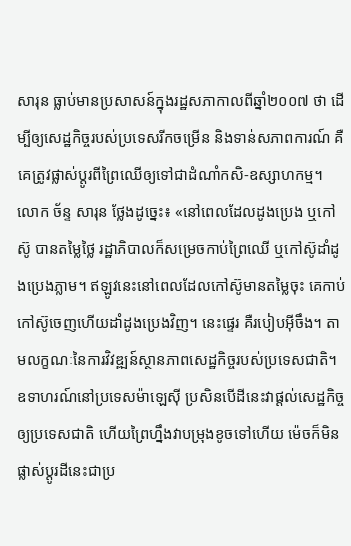សារុន ធ្លាប់មានប្រសាសន៍ក្នុងរដ្ឋសភាកាលពីឆ្នាំ២០០៧ ថា ដើម្បីឲ្យសេដ្ឋកិច្ចរបស់ប្រទេសរីកចម្រើន និងទាន់សភាពការណ៍ គឺគេត្រូវផ្លាស់ប្ដូរពីព្រៃឈើឲ្យទៅជាដំណាំកសិ-ឧស្សាហកម្ម។
លោក ច័ន្ទ សារុន ថ្លែងដូច្នេះ៖ «នៅពេលដែលដូងប្រេង ឬកៅស៊ូ បានតម្លៃថ្លៃ រដ្ឋាភិបាលក៏សម្រេចកាប់ព្រៃឈើ ឬកៅស៊ូដាំដូងប្រេងភ្លាម។ ឥឡូវនេះនៅពេលដែលកៅស៊ូមានតម្លៃចុះ គេកាប់កៅស៊ូចេញហើយដាំដូងប្រេងវិញ។ នេះផ្ទេរ គឺរបៀបអ៊ីចឹង។ តាមលក្ខណៈនៃការវិវឌ្ឍន៍ស្ថានភាពសេដ្ឋកិច្ចរបស់ប្រទេសជាតិ។ ឧទាហរណ៍នៅប្រទេសម៉ាឡេស៊ី ប្រសិនបើដីនេះវាផ្ដល់សេដ្ឋកិច្ចឲ្យប្រទេសជាតិ ហើយព្រៃហ្នឹងវាបម្រុងខូចទៅហើយ ម៉េចក៏មិនផ្លាស់ប្ដូរដីនេះជាប្រ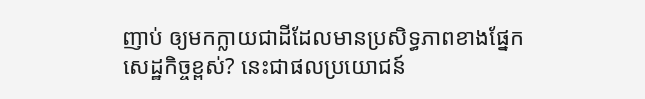ញាប់ ឲ្យមកក្លាយជាដីដែលមានប្រសិទ្ធភាពខាងផ្នែកសេដ្ឋកិច្ចខ្ពស់? នេះជាផលប្រយោជន៍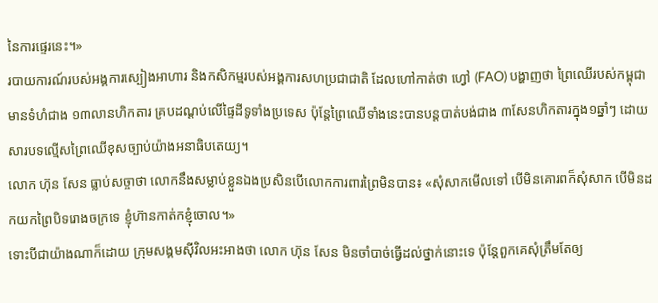នៃការផ្ទេរនេះ។»
របាយការណ៍របស់អង្គការស្បៀងអាហារ និងកសិកម្មរបស់អង្គការសហប្រជាជាតិ ដែលហៅកាត់ថា ហ្វៅ (FAO) បង្ហាញថា ព្រៃឈើរបស់កម្ពុជា មានទំហំជាង ១៣លានហិកតារ គ្របដណ្ដប់លើផ្ទៃដីទូទាំងប្រទេស ប៉ុន្តែព្រៃឈើទាំងនេះបានបន្តបាត់បង់ជាង ៣សែនហិកតារក្នុង១ឆ្នាំៗ ដោយសារបទល្មើសព្រៃឈើខុសច្បាប់យ៉ាងអនាធិបតេយ្យ។
លោក ហ៊ុន សែន ធ្លាប់សច្ចាថា លោកនឹងសម្លាប់ខ្លួនឯងប្រសិនបើលោកការពារព្រៃមិនបាន៖ «សុំសាកមើលទៅ បើមិនគោរពក៏សុំសាក បើមិនដកយកព្រៃបិទរោងចក្រទេ ខ្ញុំហ៊ានកាត់កខ្ញុំចោល។»
ទោះបីជាយ៉ាងណាក៏ដោយ ក្រុមសង្គមស៊ីវិលអះអាងថា លោក ហ៊ុន សែន មិនចាំបាច់ធ្វើដល់ថ្នាក់នោះទេ ប៉ុន្តែពួកគេសុំត្រឹមតែឲ្យ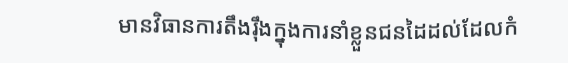មានវិធានការតឹងរ៉ឹងក្នុងការនាំខ្លួនជនដៃដល់ដែលកំ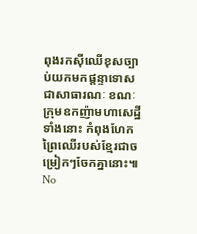ពុងរកស៊ីឈើខុសច្បាប់យកមកផ្ដន្ទាទោសជាសាធារណៈ ខណៈក្រុមឧកញ៉ាមហាសេដ្ឋីទាំងនោះ កំពុងហែកព្រៃឈើរបស់ខ្មែរជាចម្រៀកៗចែកគ្នានោះ៕
No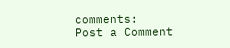comments:
Post a Comment